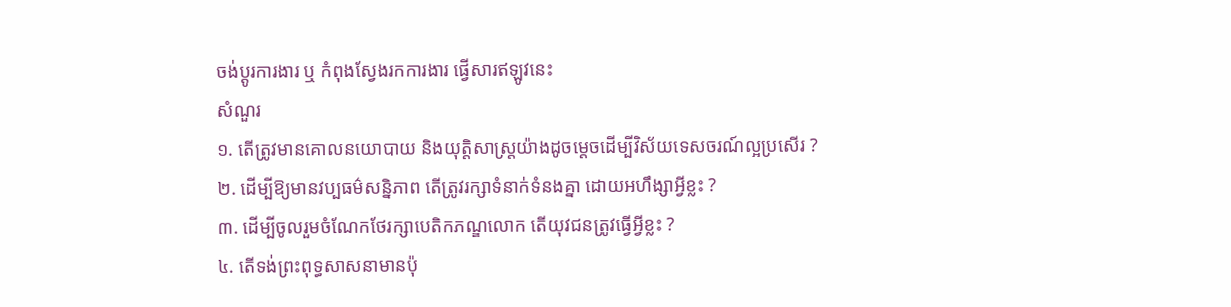ចង់ប្តូរការងារ ឬ កំពុងស្វែងរកការងារ ផ្វើសារឥឡូវនេះ
សំណួរ
១. តើត្រូវមានគោលនយោបាយ និងយុត្តិសាស្រ្តយ៉ាងដូចម្តេចដើម្បីវិស័យទេសចរណ៍ល្អប្រសើរ ?
២. ដើម្បីឱ្យមានវប្បធម៌សន្និភាព តើត្រូវរក្សាទំនាក់ទំនងគ្នា ដោយអហឹង្សាអ្វីខ្លះ ?
៣. ដើម្បីចូលរួមចំណែកថែរក្សាបេតិកភណ្ឌលោក តើយុវជនត្រូវធ្វើអ្វីខ្លះ ?
៤. តើទង់ព្រះពុទ្ធសាសនាមានប៉ុ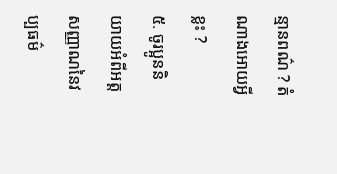ន្មានពណ៌ ? តំណាងអោយអ្វីខ្លះ ?
៥. ចូរប្អូននិយាយអំពីអត្តសញ្ញាណនៃវប្បធម៌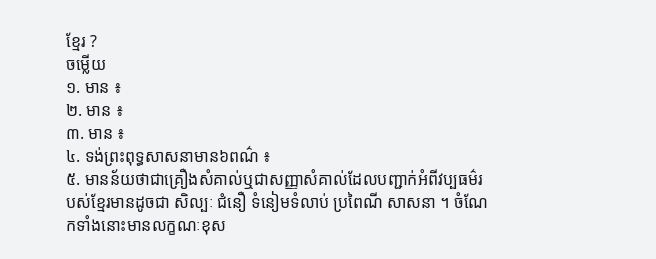ខ្មែរ ?
ចម្លើយ
១. មាន ៖
២. មាន ៖
៣. មាន ៖
៤. ទង់ព្រះពុទ្ធសាសនាមាន៦ពណ៌ ៖
៥. មានន័យថាជាគ្រឿងសំគាល់ឬជាសញ្ញាសំគាល់ដែលបញ្ជាក់អំពីវប្បធម៌របស់ខ្មែរមានដូចជា សិល្បៈ ជំនឿ ទំនៀមទំលាប់ ប្រពៃណី សាសនា ។ ចំណែកទាំងនោះមានលក្ខណៈខុស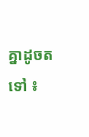គ្នាដូចតទៅ ៖